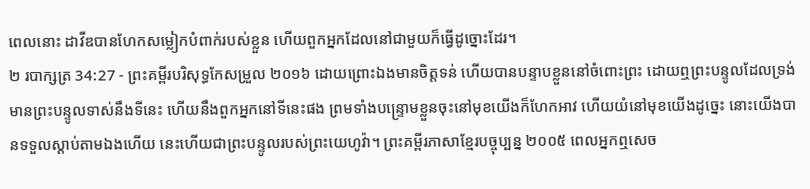ពេលនោះ ដាវីឌបានហែកសម្លៀកបំពាក់របស់ខ្លួន ហើយពួកអ្នកដែលនៅជាមួយក៏ធ្វើដូច្នោះដែរ។
២ របាក្សត្រ 34:27 - ព្រះគម្ពីរបរិសុទ្ធកែសម្រួល ២០១៦ ដោយព្រោះឯងមានចិត្តទន់ ហើយបានបន្ទាបខ្លួននៅចំពោះព្រះ ដោយឮព្រះបន្ទូលដែលទ្រង់មានព្រះបន្ទូលទាស់នឹងទីនេះ ហើយនឹងពួកអ្នកនៅទីនេះផង ព្រមទាំងបន្ទ្រោមខ្លួនចុះនៅមុខយើងក៏ហែកអាវ ហើយយំនៅមុខយើងដូច្នេះ នោះយើងបានទទួលស្តាប់តាមឯងហើយ នេះហើយជាព្រះបន្ទូលរបស់ព្រះយេហូវ៉ា។ ព្រះគម្ពីរភាសាខ្មែរបច្ចុប្បន្ន ២០០៥ ពេលអ្នកឮសេច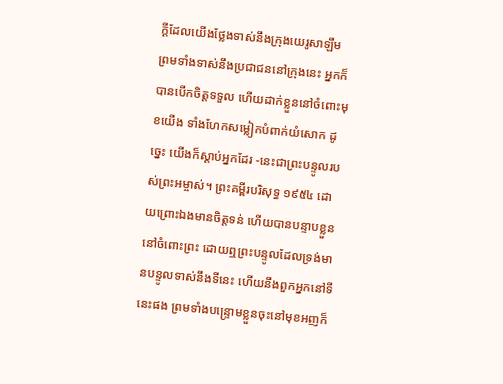ក្ដីដែលយើងថ្លែងទាស់នឹងក្រុងយេរូសាឡឹម ព្រមទាំងទាស់នឹងប្រជាជននៅក្រុងនេះ អ្នកក៏បានបើកចិត្តទទួល ហើយដាក់ខ្លួននៅចំពោះមុខយើង ទាំងហែកសម្លៀកបំពាក់យំសោក ដូច្នេះ យើងក៏ស្ដាប់អ្នកដែរ -នេះជាព្រះបន្ទូលរបស់ព្រះអម្ចាស់។ ព្រះគម្ពីរបរិសុទ្ធ ១៩៥៤ ដោយព្រោះឯងមានចិត្តទន់ ហើយបានបន្ទាបខ្លួននៅចំពោះព្រះ ដោយឮព្រះបន្ទូលដែលទ្រង់មានបន្ទូលទាស់នឹងទីនេះ ហើយនឹងពួកអ្នកនៅទីនេះផង ព្រមទាំងបន្ទ្រោមខ្លួនចុះនៅមុខអញក៏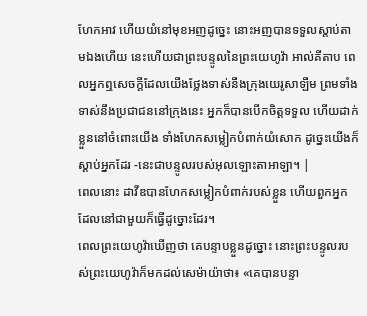ហែកអាវ ហើយយំនៅមុខអញដូច្នេះ នោះអញបានទទួលស្តាប់តាមឯងហើយ នេះហើយជាព្រះបន្ទូលនៃព្រះយេហូវ៉ា អាល់គីតាប ពេលអ្នកឮសេចក្តីដែលយើងថ្លែងទាស់នឹងក្រុងយេរូសាឡឹម ព្រមទាំងទាស់នឹងប្រជាជននៅក្រុងនេះ អ្នកក៏បានបើកចិត្តទទួល ហើយដាក់ខ្លួននៅចំពោះយើង ទាំងហែកសម្លៀកបំពាក់យំសោក ដូច្នេះយើងក៏ស្តាប់អ្នកដែរ -នេះជាបន្ទូលរបស់អុលឡោះតាអាឡា។ |
ពេលនោះ ដាវីឌបានហែកសម្លៀកបំពាក់របស់ខ្លួន ហើយពួកអ្នកដែលនៅជាមួយក៏ធ្វើដូច្នោះដែរ។
ពេលព្រះយេហូវ៉ាឃើញថា គេបន្ទាបខ្លួនដូច្នោះ នោះព្រះបន្ទូលរបស់ព្រះយេហូវ៉ាក៏មកដល់សេម៉ាយ៉ាថា៖ «គេបានបន្ទា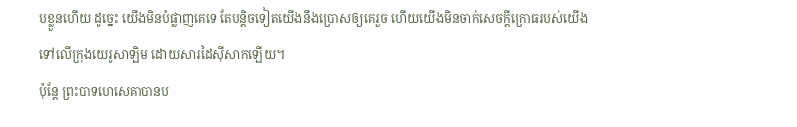បខ្លួនហើយ ដូច្នេះ យើងមិនបំផ្លាញគេទេ តែបន្តិចទៀតយើងនឹងប្រោសឲ្យគេរួច ហើយយើងមិនចាក់សេចក្ដីក្រោធរបស់យើង ទៅលើក្រុងយេរូសាឡិម ដោយសារដៃស៊ីសាកឡើយ។
ប៉ុន្តែ ព្រះបាទហេសេគាបានប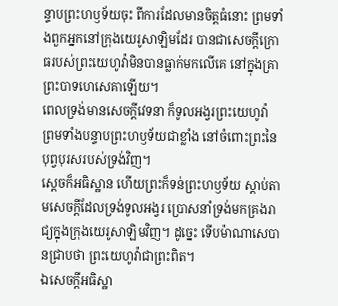ន្ទាបព្រះហឫទ័យចុះ ពីការដែលមានចិត្តធំនោះ ព្រមទាំងពួកអ្នកនៅក្រុងយេរូសាឡិមដែរ បានជាសេចក្ដីក្រោធរបស់ព្រះយេហូវ៉ាមិនបានធ្លាក់មកលើគេ នៅក្នុងគ្រាព្រះបាទហេសេគាឡើយ។
ពេលទ្រង់មានសេចក្ដីវេទនា ក៏ទូលអង្វរព្រះយេហូវ៉ា ព្រមទាំងបន្ទាបព្រះហឫទ័យជាខ្លាំង នៅចំពោះព្រះនៃបុព្វបុរសរបស់ទ្រង់វិញ។
ស្ដេចក៏អធិស្ឋាន ហើយព្រះក៏ទន់ព្រះហឫទ័យ ស្តាប់តាមសេចក្ដីដែលទ្រង់ទូលអង្វរ ប្រោសនាំទ្រង់មកគ្រងរាជ្យក្នុងក្រុងយេរូសាឡិមវិញ។ ដូច្នេះ ទើបម៉ាណាសេបានជ្រាបថា ព្រះយេហូវ៉ាជាព្រះពិត។
ឯសេចក្ដីអធិស្ឋា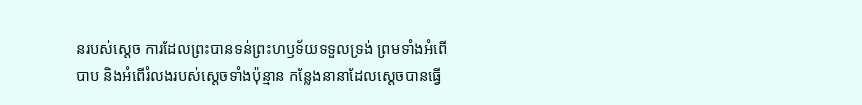នរបស់ស្ដេច ការដែលព្រះបានទន់ព្រះហឫទ័យទទួលទ្រង់ ព្រមទាំងអំពើបាប និងអំពើរំលងរបស់ស្ដេចទាំងប៉ុន្មាន កន្លែងនានាដែលស្ដេចបានធ្វើ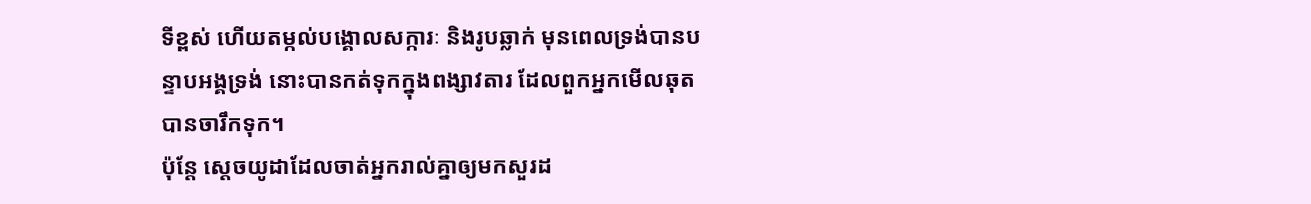ទីខ្ពស់ ហើយតម្កល់បង្គោលសក្ការៈ និងរូបឆ្លាក់ មុនពេលទ្រង់បានបន្ទាបអង្គទ្រង់ នោះបានកត់ទុកក្នុងពង្សាវតារ ដែលពួកអ្នកមើលឆុតបានចារឹកទុក។
ប៉ុន្តែ ស្តេចយូដាដែលចាត់អ្នករាល់គ្នាឲ្យមកសួរដ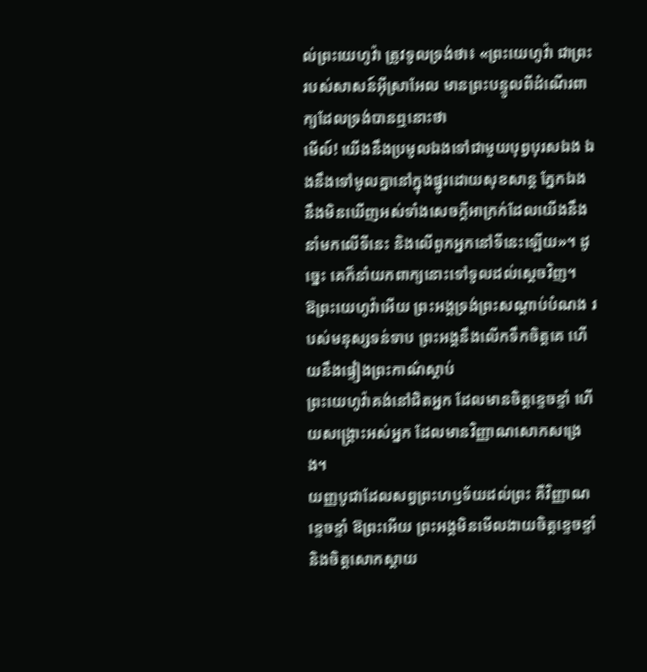ល់ព្រះយេហូវ៉ា ត្រូវទូលទ្រង់ថា៖ «ព្រះយេហូវ៉ា ជាព្រះរបស់សាសន៍អ៊ីស្រាអែល មានព្រះបន្ទូលពីដំណើរពាក្យដែលទ្រង់បានឮនោះថា
មើល៍! យើងនឹងប្រមូលឯងទៅជាមួយបុព្វបុរសឯង ឯងនឹងទៅមូលគ្នានៅក្នុងផ្នូរដោយសុខសាន្ត ភ្នែកឯងនឹងមិនឃើញអស់ទាំងសេចក្ដីអាក្រក់ដែលយើងនឹងនាំមកលើទីនេះ និងលើពួកអ្នកនៅទីនេះឡើយ»។ ដូច្នេះ គេក៏នាំយកពាក្យនោះទៅទូលដល់ស្តេចវិញ។
ឱព្រះយេហូវ៉ាអើយ ព្រះអង្គទ្រង់ព្រះសណ្ដាប់បំណង របស់មនុស្សទន់ទាប ព្រះអង្គនឹងលើកទឹកចិត្តគេ ហើយនឹងផ្ទៀងព្រះកាណ៌ស្ដាប់
ព្រះយេហូវ៉ាគង់នៅជិតអ្នក ដែលមានចិត្តខ្ទេចខ្ទាំ ហើយសង្គ្រោះអស់អ្នក ដែលមានវិញ្ញាណសោកសង្រេង។
យញ្ញបូជាដែលសព្វព្រះហឫទ័យដល់ព្រះ គឺវិញ្ញាណខ្ទេចខ្ទាំ ឱព្រះអើយ ព្រះអង្គមិនមើលងាយចិត្តខ្ទេចខ្ទាំ និងចិត្តសោកស្ដាយ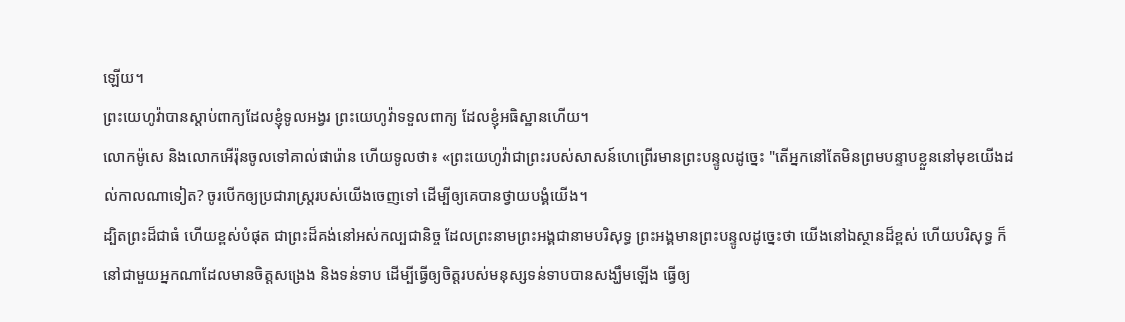ឡើយ។
ព្រះយេហូវ៉ាបានស្តាប់ពាក្យដែលខ្ញុំទូលអង្វរ ព្រះយេហូវ៉ាទទួលពាក្យ ដែលខ្ញុំអធិស្ឋានហើយ។
លោកម៉ូសេ និងលោកអើរ៉ុនចូលទៅគាល់ផារ៉ោន ហើយទូលថា៖ «ព្រះយេហូវ៉ាជាព្រះរបស់សាសន៍ហេព្រើរមានព្រះបន្ទូលដូច្នេះ "តើអ្នកនៅតែមិនព្រមបន្ទាបខ្លួននៅមុខយើងដល់កាលណាទៀត? ចូរបើកឲ្យប្រជារាស្ត្ររបស់យើងចេញទៅ ដើម្បីឲ្យគេបានថ្វាយបង្គំយើង។
ដ្បិតព្រះដ៏ជាធំ ហើយខ្ពស់បំផុត ជាព្រះដ៏គង់នៅអស់កល្បជានិច្ច ដែលព្រះនាមព្រះអង្គជានាមបរិសុទ្ធ ព្រះអង្គមានព្រះបន្ទូលដូច្នេះថា យើងនៅឯស្ថានដ៏ខ្ពស់ ហើយបរិសុទ្ធ ក៏នៅជាមួយអ្នកណាដែលមានចិត្តសង្រេង និងទន់ទាប ដើម្បីធ្វើឲ្យចិត្តរបស់មនុស្សទន់ទាបបានសង្ឃឹមឡើង ធ្វើឲ្យ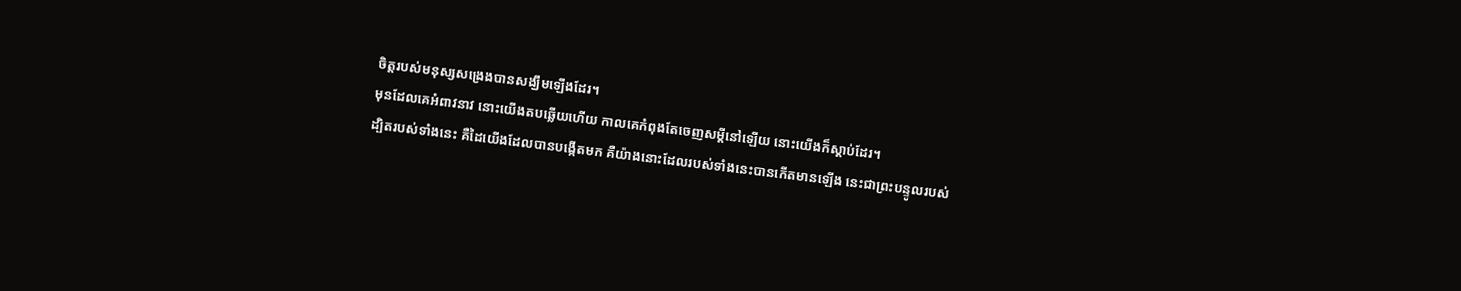ចិត្តរបស់មនុស្សសង្រេងបានសង្ឃឹមឡើងដែរ។
មុនដែលគេអំពាវនាវ នោះយើងតបឆ្លើយហើយ កាលគេកំពុងតែចេញសម្ដីនៅឡើយ នោះយើងក៏ស្តាប់ដែរ។
ដ្បិតរបស់ទាំងនេះ គឺដៃយើងដែលបានបង្កើតមក គឺយ៉ាងនោះដែលរបស់ទាំងនេះបានកើតមានឡើង នេះជាព្រះបន្ទូលរបស់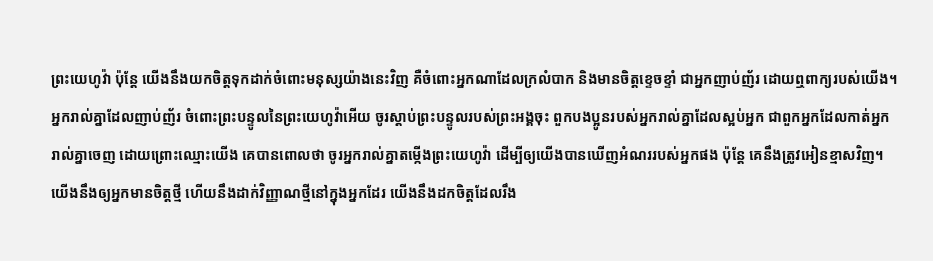ព្រះយេហូវ៉ា ប៉ុន្តែ យើងនឹងយកចិត្តទុកដាក់ចំពោះមនុស្សយ៉ាងនេះវិញ គឺចំពោះអ្នកណាដែលក្រលំបាក និងមានចិត្តខ្ទេចខ្ទាំ ជាអ្នកញាប់ញ័រ ដោយឮពាក្យរបស់យើង។
អ្នករាល់គ្នាដែលញាប់ញ័រ ចំពោះព្រះបន្ទូលនៃព្រះយេហូវ៉ាអើយ ចូរស្តាប់ព្រះបន្ទូលរបស់ព្រះអង្គចុះ ពួកបងប្អូនរបស់អ្នករាល់គ្នាដែលស្អប់អ្នក ជាពួកអ្នកដែលកាត់អ្នករាល់គ្នាចេញ ដោយព្រោះឈ្មោះយើង គេបានពោលថា ចូរអ្នករាល់គ្នាតម្កើងព្រះយេហូវ៉ា ដើម្បីឲ្យយើងបានឃើញអំណររបស់អ្នកផង ប៉ុន្តែ គេនឹងត្រូវអៀនខ្មាសវិញ។
យើងនឹងឲ្យអ្នកមានចិត្តថ្មី ហើយនឹងដាក់វិញ្ញាណថ្មីនៅក្នុងអ្នកដែរ យើងនឹងដកចិត្តដែលរឹង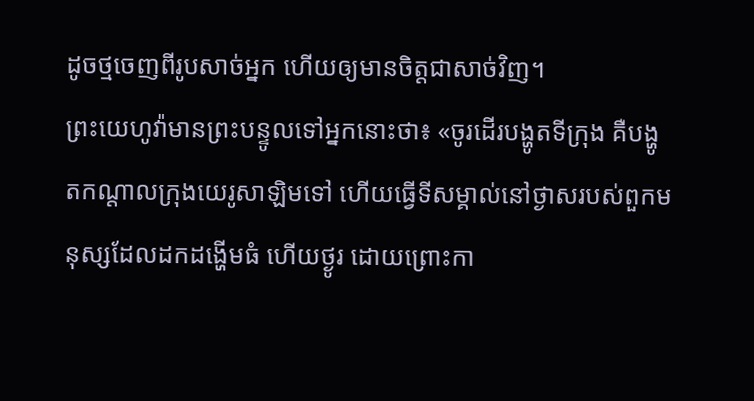ដូចថ្មចេញពីរូបសាច់អ្នក ហើយឲ្យមានចិត្តជាសាច់វិញ។
ព្រះយេហូវ៉ាមានព្រះបន្ទូលទៅអ្នកនោះថា៖ «ចូរដើរបង្ហូតទីក្រុង គឺបង្ហូតកណ្ដាលក្រុងយេរូសាឡិមទៅ ហើយធ្វើទីសម្គាល់នៅថ្ងាសរបស់ពួកមនុស្សដែលដកដង្ហើមធំ ហើយថ្ងូរ ដោយព្រោះកា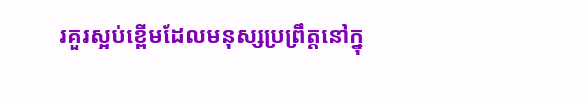រគួរស្អប់ខ្ពើមដែលមនុស្សប្រព្រឹត្តនៅក្នុ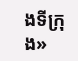ងទីក្រុង»